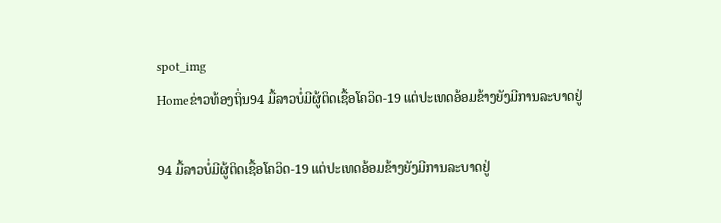spot_img
Homeຂ່າວທ້ອງຖິ່ນ94 ມື້ລາວບໍ່ມີຜູ້ຕິດເຊື້ອໂຄວິດ-19 ແຕ່ປະເທດອ້ອມຂ້າງຍັງມີການລະບາດຢູ່

94 ມື້ລາວບໍ່ມີຜູ້ຕິດເຊື້ອໂຄວິດ-19 ແຕ່ປະເທດອ້ອມຂ້າງຍັງມີການລະບາດຢູ່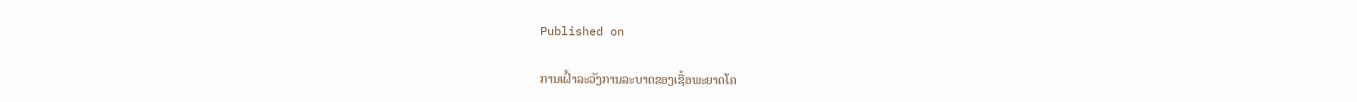Published on

ການເຝົ້າລະວັງການລະບາດຂອງເຊື້ອພະຍາດໂຄ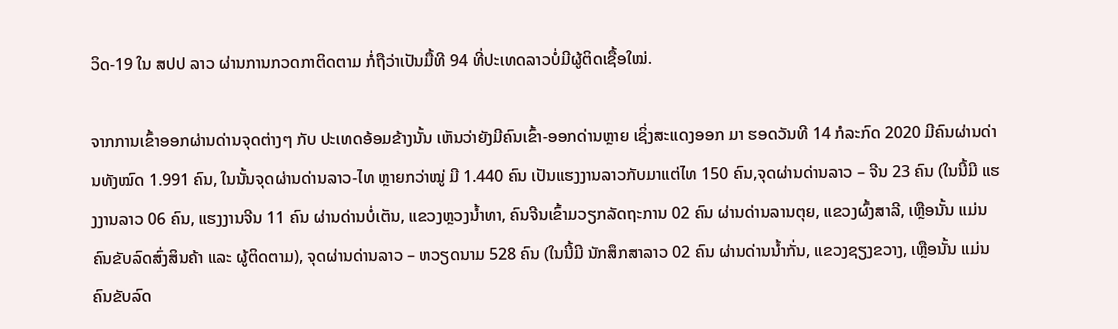ວິດ-19 ໃນ ສປປ ລາວ ຜ່ານການກວດກາຕິດຕາມ ກໍ່ຖືວ່າເປັນມື້ທີ 94 ທີ່ປະເທດລາວບໍ່ມີຜູ້ຕິດເຊື້ອໃໝ່.

ຈາກການເຂົ້າອອກຜ່ານດ່ານຈຸດຕ່າງໆ ກັບ ປະເທດອ້ອມຂ້າງນັ້ນ ເຫັນວ່າຍັງມີຄົນເຂົ້າ-ອອກດ່ານຫຼາຍ ເຊິ່ງສະແດງອອກ ມາ ຮອດວັນທີ 14 ກໍລະກົດ 2020 ມີຄົນຜ່ານດ່ານທັງໝົດ 1.991 ຄົນ, ໃນນັ້ນຈຸດຜ່ານດ່ານລາວ-ໄທ ຫຼາຍກວ່າໝູ່ ມີ 1.440 ຄົນ ເປັນແຮງງານລາວກັບມາແຕ່ໄທ 150 ຄົນ,ຈຸດຜ່ານດ່ານລາວ – ຈີນ 23 ຄົນ (ໃນນີ້ມີ ແຮງງານລາວ 06 ຄົນ, ແຮງງານຈີນ 11 ຄົນ ຜ່ານດ່ານບໍ່ເຕັນ, ແຂວງຫຼວງນໍ້າທາ, ຄົນຈີນເຂົ້າມວຽກລັດຖະການ 02 ຄົນ ຜ່ານດ່ານລານຕຸຍ, ແຂວງຜົ້ງສາລີ, ເຫຼືອນັ້ນ ແມ່ນຄົນຂັບລົດສົ່ງສິນຄ້າ ແລະ ຜູ້ຕິດຕາມ), ຈຸດຜ່ານດ່ານລາວ – ຫວຽດນາມ 528 ຄົນ (ໃນນີ້ມີ ນັກສຶກສາລາວ 02 ຄົນ ຜ່ານດ່ານນ້ຳກັ່ນ, ແຂວງຊຽງຂວາງ, ເຫຼືອນັ້ນ ແມ່ນຄົນຂັບລົດ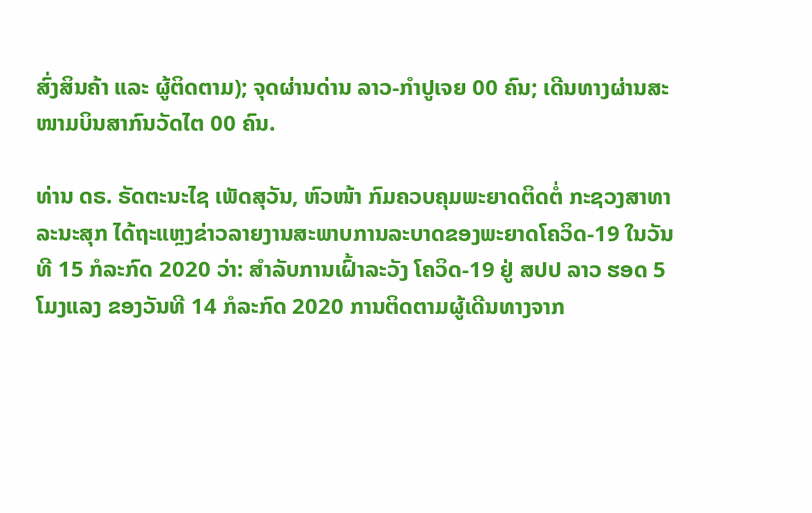ສົ່ງສິນຄ້າ ແລະ ຜູ້ຕິດຕາມ); ຈຸດຜ່ານດ່ານ ລາວ-ກຳປູເຈຍ 00 ຄົນ; ເດີນທາງຜ່ານສະໜາມບິນສາກົນວັດໄຕ 00 ຄົນ.

ທ່ານ ດຣ. ຣັດຕະນະໄຊ ເພັດສຸວັນ, ຫົວໜ້າ ກົມຄວບຄຸມພະຍາດຕິດຕໍ່ ກະຊວງສາທາລະນະສຸກ ໄດ້ຖະແຫຼງຂ່າວລາຍງານສະພາບການລະບາດຂອງພະຍາດໂຄວິດ-19 ໃນວັນທີ 15 ກໍລະກົດ 2020 ວ່າ: ສໍາລັບການເຝົ້າລະວັງ ໂຄວິດ-19 ຢູ່ ສປປ ລາວ ຮອດ 5 ໂມງແລງ ຂອງວັນທີ 14 ກໍລະກົດ 2020 ການຕິດຕາມຜູ້ເດີນທາງຈາກ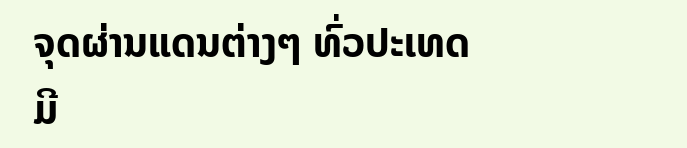ຈຸດຜ່ານແດນຕ່າງໆ ທົ່ວປະເທດມີ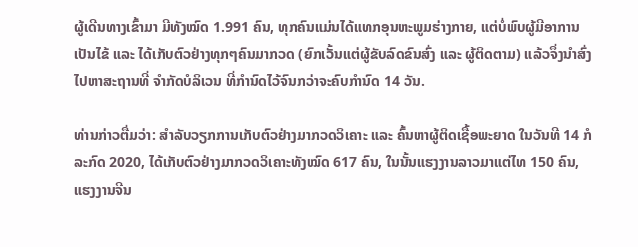ຜູ້ເດີນທາງເຂົ້າມາ ມີທັງໝົດ 1.991 ຄົນ, ທຸກຄົນແມ່ນໄດ້ແທກອຸນຫະພູມຮ່າງກາຍ, ແຕ່ບໍ່ພົບຜູ້ມີອາການເປັນໄຂ້ ແລະ ໄດ້ເກັບຕົວຢ່າງທຸກໆຄົນມາກວດ (ຍົກເວັ້ນແຕ່ຜູ້ຂັບລົດຂົນສົ່ງ ແລະ ຜູ້ຕິດຕາມ) ແລ້ວຈຶ່ງນຳສົ່ງໄປຫາສະຖານທີ່ ຈຳກັດບໍລິເວນ ທີ່ກຳນົດໄວ້ຈົນກວ່າຈະຄົບກຳນົດ 14 ວັນ.

ທ່ານກ່າວຕື່ມວ່າ: ສຳລັບວຽກການເກັບຕົວຢ່າງມາກວດວິເຄາະ ແລະ ຄົ້ນຫາຜູ້ຕິດເຊື້ອພະຍາດ ໃນວັນທີ 14 ກໍລະກົດ 2020, ໄດ້ເກັບຕົວຢ່າງມາກວດວິເຄາະທັງໝົດ 617 ຄົນ, ໃນນັ້ນແຮງງານລາວມາແຕ່ໄທ 150 ຄົນ, ແຮງງານຈີນ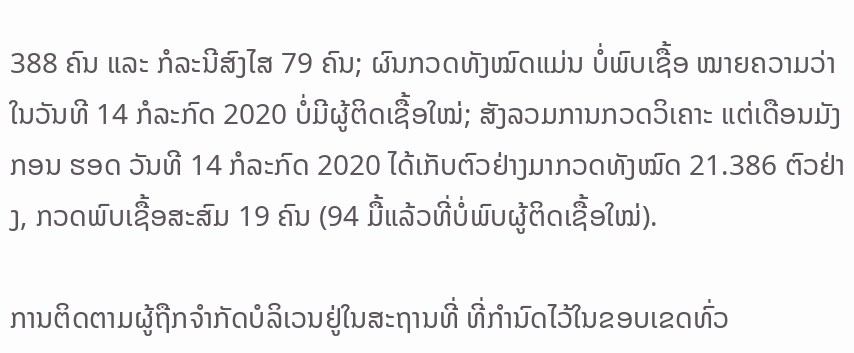388 ຄົນ ແລະ ກໍລະນີສົງໄສ 79 ຄົນ; ຜົນກວດທັງໝົດແມ່ນ ບໍ່ພົບເຊື້ອ ໝາຍຄວາມວ່າໃນວັນທີ 14 ກໍລະກົດ 2020 ບໍ່ມີຜູ້ຕິດເຊື້ອໃໝ່; ສັງລວມການກວດວິເຄາະ ແຕ່ເດືອນມັງກອນ ຮອດ ວັນທີ 14 ກໍລະກົດ 2020 ໄດ້ເກັບຕົວຢ່າງມາກວດທັງໝົດ 21.386 ຕົວຢ່າງ, ກວດພົບເຊື້ອສະສົມ 19 ຄົນ (94 ມື້ແລ້ວທີ່ບໍ່ພົບຜູ້ຕິດເຊື້ອໃໝ່).

ການຕິດຕາມຜູ້ຖືກຈຳກັດບໍລິເວນຢູ່ໃນສະຖານທີ່ ທີ່ກຳນົດໄວ້ໃນຂອບເຂດທົ່ວ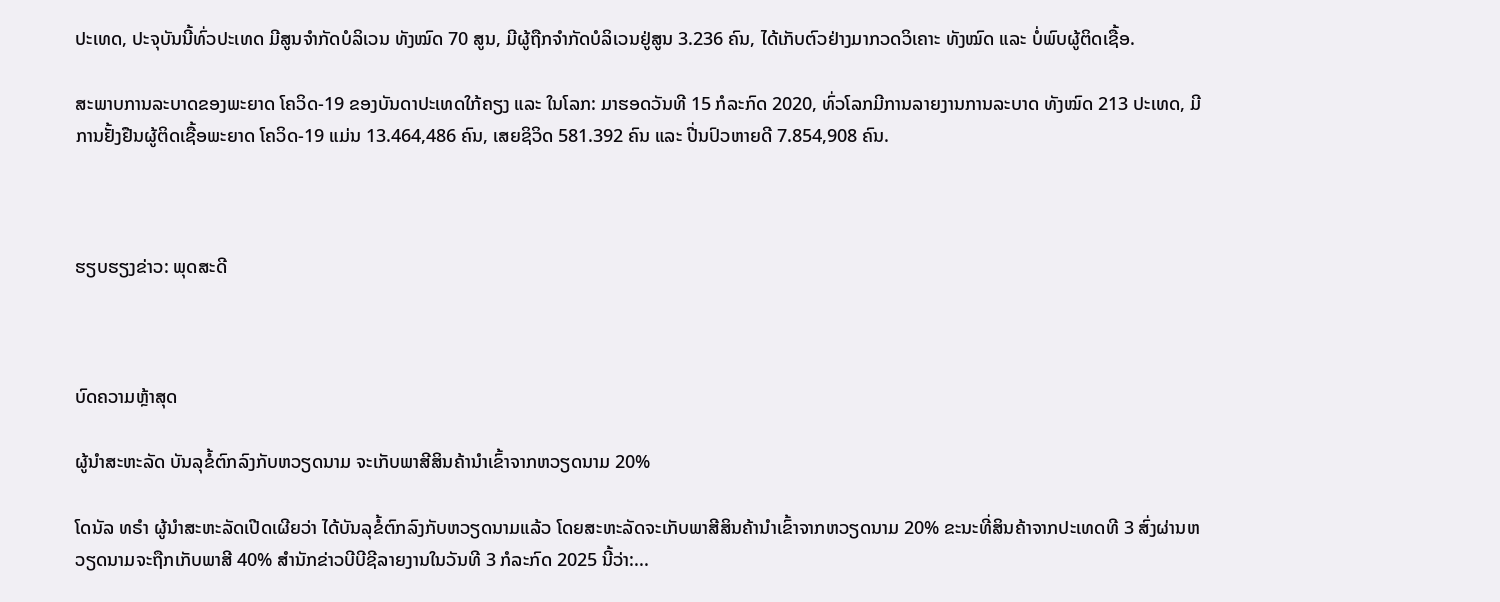ປະເທດ, ປະຈຸບັນນີ້ທົ່ວປະເທດ ມີສູນຈໍາກັດບໍລິເວນ ທັງໝົດ 70 ສູນ, ມີຜູ້ຖືກຈຳກັດບໍລິເວນຢູ່ສູນ 3.236 ຄົນ, ໄດ້ເກັບຕົວຢ່າງມາກວດວິເຄາະ ທັງໝົດ ແລະ ບໍ່ພົບຜູ້ຕິດເຊື້ອ.

ສະພາບການລະບາດຂອງພະຍາດ ໂຄວິດ-19 ຂອງບັນດາປະເທດໃກ້ຄຽງ ແລະ ໃນໂລກ: ມາຮອດວັນທີ 15 ກໍລະກົດ 2020, ທົ່ວໂລກມີການລາຍງານການລະບາດ ທັງໝົດ 213 ປະເທດ, ມີການຢັ້ງຢືນຜູ້ຕິດເຊື້ອພະຍາດ ໂຄວິດ-19 ແມ່ນ 13.464,486 ຄົນ, ເສຍຊິວິດ 581.392 ຄົນ ແລະ ປີ່ນປົວຫາຍດີ 7.854,908 ຄົນ.



ຮຽບຮຽງຂ່າວ: ພຸດສະດີ



ບົດຄວາມຫຼ້າສຸດ

ຜູ້ນຳສະຫະລັດ ບັນລຸຂໍ້ຕົກລົງກັບຫວຽດນາມ ຈະເກັບພາສີສິນຄ້ານຳເຂົ້າຈາກຫວຽດນາມ 20%

ໂດນັລ ທຣຳ ຜູ້ນຳສະຫະລັດເປີດເຜີຍວ່າ ໄດ້ບັນລຸຂໍ້ຕົກລົງກັບຫວຽດນາມແລ້ວ ໂດຍສະຫະລັດຈະເກັບພາສີສິນຄ້ານຳເຂົ້າຈາກຫວຽດນາມ 20% ຂະນະທີ່ສິນຄ້າຈາກປະເທດທີ 3 ສົ່ງຜ່ານຫວຽດນາມຈະຖືກເກັບພາສີ 40% ສຳນັກຂ່າວບີບີຊີລາຍງານໃນວັນທີ 3 ກໍລະກົດ 2025 ນີ້ວ່າ:...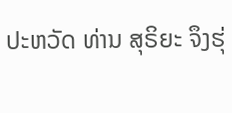ປະຫວັດ ທ່ານ ສຸຣິຍະ ຈຶງຮຸ່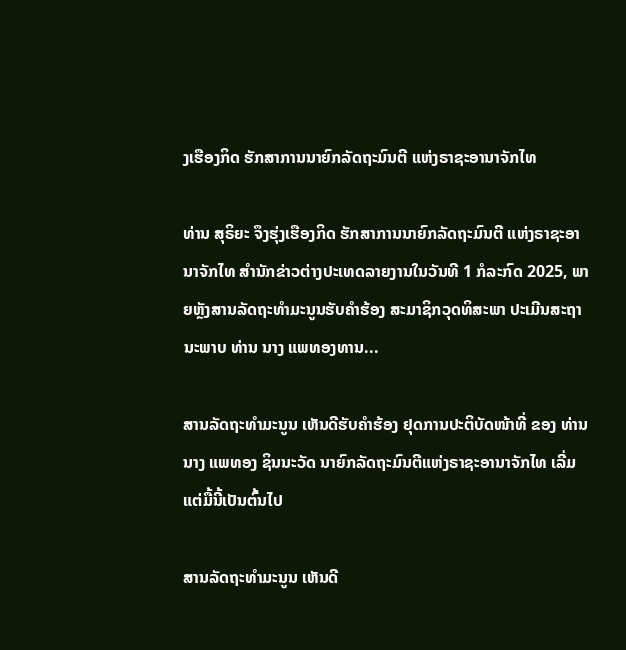ງເຮືອງກິດ ຮັກສາການນາຍົກລັດຖະມົນຕີ ແຫ່ງຣາຊະອານາຈັກໄທ

ທ່ານ ສຸຣິຍະ ຈຶງຮຸ່ງເຮືອງກິດ ຮັກສາການນາຍົກລັດຖະມົນຕີ ແຫ່ງຣາຊະອານາຈັກໄທ ສຳນັກຂ່າວຕ່າງປະເທດລາຍງານໃນວັນທີ 1 ກໍລະກົດ 2025, ພາຍຫຼັງສານລັດຖະທຳມະນູນຮັບຄຳຮ້ອງ ສະມາຊິກວຸດທິສະພາ ປະເມີນສະຖານະພາບ ທ່ານ ນາງ ແພທອງທານ...

ສານລັດຖະທຳມະນູນ ເຫັນດີຮັບຄຳຮ້ອງ ຢຸດການປະຕິບັດໜ້າທີ່ ຂອງ ທ່ານ ນາງ ແພທອງ ຊິນນະວັດ ນາຍົກລັດຖະມົນຕີແຫ່ງຣາຊະອານາຈັກໄທ ເລີ່ມແຕ່ມື້ນີ້ເປັນຕົ້ນໄປ

ສານລັດຖະທຳມະນູນ ເຫັນດີ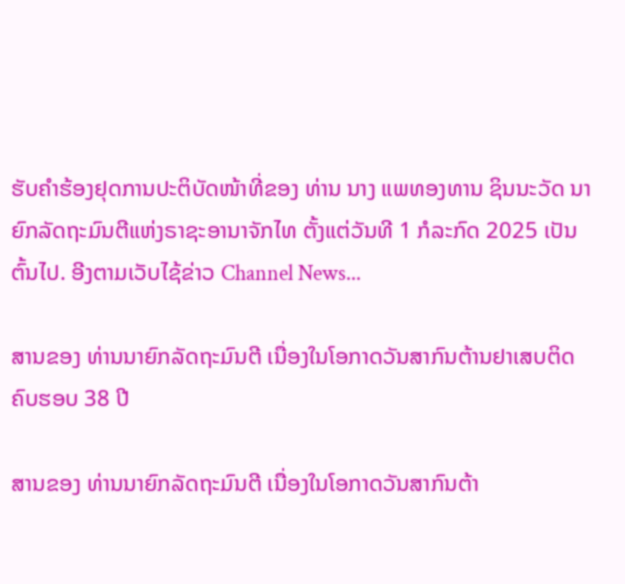ຮັບຄຳຮ້ອງຢຸດການປະຕິບັດໜ້າທີ່ຂອງ ທ່ານ ນາງ ແພທອງທານ ຊິນນະວັດ ນາຍົກລັດຖະມົນຕີແຫ່ງຣາຊະອານາຈັກໄທ ຕັ້ງແຕ່ວັນທີ 1 ກໍລະກົດ 2025 ເປັນຕົ້ນໄປ. ອີງຕາມເວັບໄຊ້ຂ່າວ Channel News...

ສານຂອງ ທ່ານນາຍົກລັດຖະມົນຕີ ເນື່ອງໃນໂອກາດວັນສາກົນຕ້ານຢາເສບຕິດ ຄົບຮອບ 38 ປີ

ສານຂອງ ທ່ານນາຍົກລັດຖະມົນຕີ ເນື່ອງໃນໂອກາດວັນສາກົນຕ້າ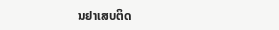ນຢາເສບຕິດ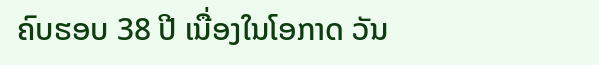ຄົບຮອບ 38 ປີ ເນື່ອງໃນໂອກາດ ວັນ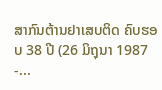ສາກົນຕ້ານຢາເສບຕິດ ຄົບຮອບ 38 ປີ (26 ມິຖຸນາ 1987 -...